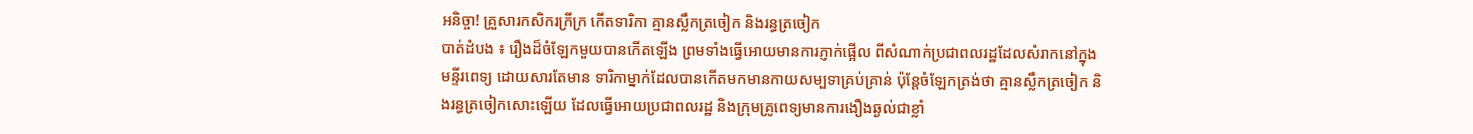អនិច្ចា! គ្រួសារកសិករក្រីក្រ កើតទារិកា គ្មានស្លឹកត្រចៀក និងរន្ធត្រចៀក
បាត់ដំបង ៖ រឿងដ៏ចំឡែកមួយបានកើតឡើង ព្រមទាំងធ្វើអោយមានការភ្ញាក់ផ្អើល ពីសំណាក់ប្រជាពលរដ្ឋដែលសំរាកនៅក្នុងមន្ទីរពេទ្យ ដោយសារតែមាន ទារិកាម្នាក់ដែលបានកើតមកមានកាយសម្បទាគ្រប់គ្រាន់ ប៉ុន្តែចំឡែកត្រង់ថា គ្មានស្លឹកត្រចៀក និងរន្ធត្រចៀកសោះឡើយ ដែលធ្វើអោយប្រជាពលរដ្ឋ និងក្រុមគ្រូពេទ្យមានការងឿងឆ្ងល់ជាខ្លាំ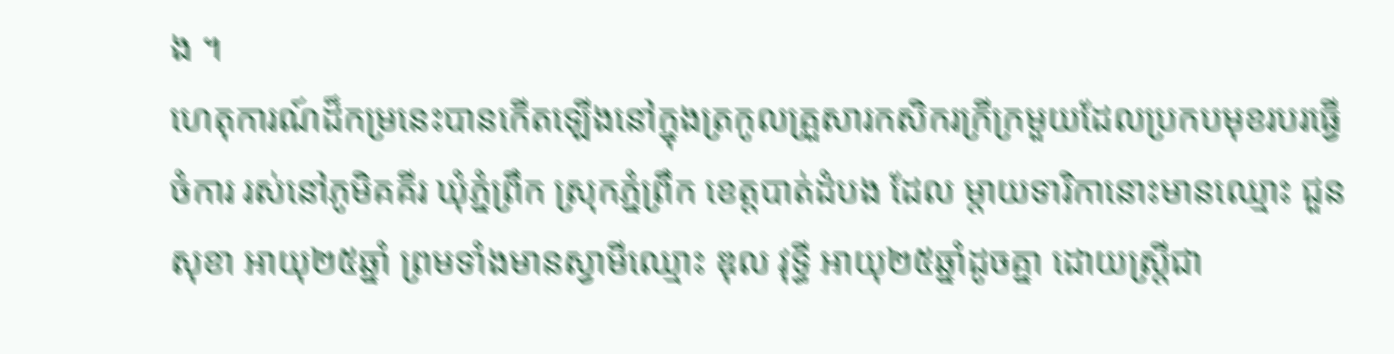ង ។
ហេតុការណ៍ដ៏កម្រនេះបានកើតឡើងនៅក្នុងត្រកូលគ្រួសារកសិករក្រីក្រមួយដែលប្រកបមុខរបរធ្វើចំការ រស់នៅភូមិគគីរ ឃុំភ្នំព្រឹក ស្រុកភ្នំព្រឹក ខេត្តបាត់ដំបង ដែល ម្តាយទារិកានោះមានឈ្មោះ ជួន សុខា អាយុ២៥ឆ្នាំ ព្រមទាំងមានស្វាមីឈ្មោះ ឌុល វុទ្ធី អាយុ២៥ឆ្នាំដូចគ្នា ដោយស្ត្រីជា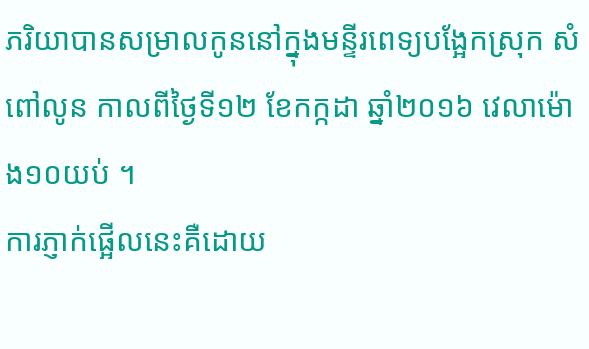ភរិយាបានសម្រាលកូននៅក្នុងមន្ទីរពេទ្យបង្អែកស្រុក សំពៅលូន កាលពីថ្ងៃទី១២ ខែកក្កដា ឆ្នាំ២០១៦ វេលាម៉ោង១០យប់ ។
ការភ្ញាក់ផ្អើលនេះគឺដោយ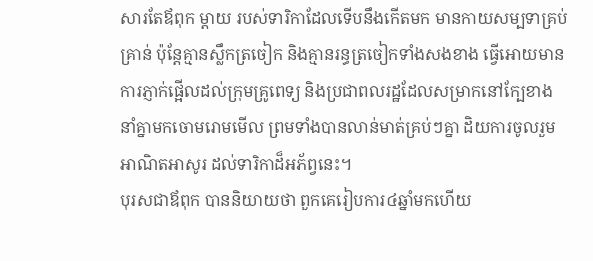សារតែឪពុក ម្តាយ របស់ទារិកាដែលទើបនឹងកើតមក មានកាយសម្បទាគ្រប់គ្រាន់ ប៉ុន្តែគ្មានស្លឹកត្រចៀក និងគ្មានរន្ធត្រចៀកទាំងសងខាង ធ្វើអោយមានការភ្ញាក់ផ្អើលដល់ក្រុមគ្រូពេទ្យ និងប្រជាពលរដ្ឋដែលសម្រាកនៅក្បែខាង នាំគ្នាមកចោមរោមមើល ព្រមទាំងបានលាន់មាត់គ្រប់ៗគ្នា ដិយការចូលរួមអាណិតអាសូរ ដល់ទារិកាដ៏អភ័ព្វនេះ។
បុរសជាឪពុក បាននិយាយថា ពួកគេរៀបការ៤ឆ្នាំមកហើយ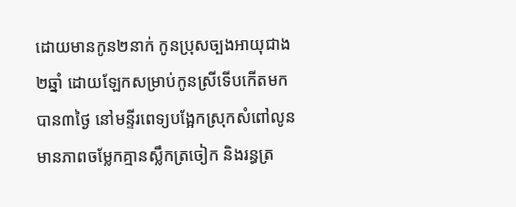ដោយមានកូន២នាក់ កូនប្រុសច្បងអាយុជាង២ឆ្នាំ ដោយឡែកសម្រាប់កូនស្រីទើបកើតមកបាន៣ថ្ងៃ នៅមន្ទីរពេទ្យបង្អែកស្រុកសំពៅលូន មានភាពចម្លែកគ្មានស្លឹកត្រចៀក និងរន្ធត្រ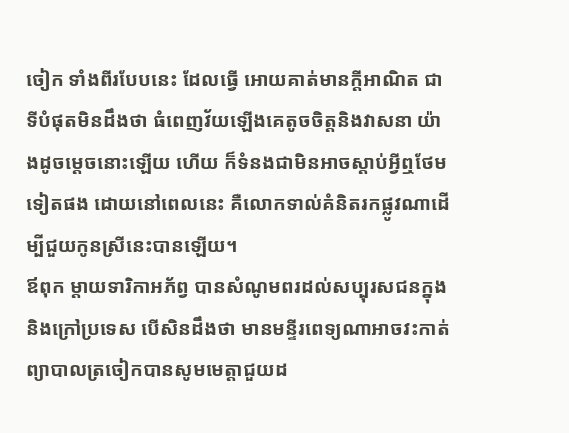ចៀក ទាំងពីរបែបនេះ ដែលធ្វើ អោយគាត់មានក្តីអាណិត ជាទីបំផុតមិនដឹងថា ធំពេញវ័យឡើងគេតូចចិត្តនិងវាសនា យ៉ាងដូចម្តេចនោះឡើយ ហើយ ក៏ទំនងជាមិនអាចស្តាប់អ្វីឮថែមទៀតផង ដោយនៅពេលនេះ គឺលោកទាល់គំនិតរកផ្លូវណាដើម្បីជួយកូនស្រីនេះបានឡើយ។
ឪពុក ម្តាយទារិកាអភ័ព្វ បានសំណូមពរដល់សប្បុរសជនក្នុងនិងក្រៅប្រទេស បើសិនដឹងថា មានមន្ទីរពេទ្យណាអាចវះកាត់ព្យាបាលត្រចៀកបានសូមមេត្តាជួយដ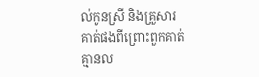ល់កូនស្រី និងគ្រួសារគាត់ផងពីព្រោះពួកគាត់គ្មានល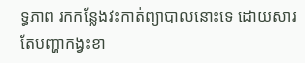ទ្ធភាព រកកន្លែងវះកាត់ព្យាបាលនោះទេ ដោយសារតែបញ្ហាកង្វះខា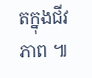តក្នុងជីវភាព ៕